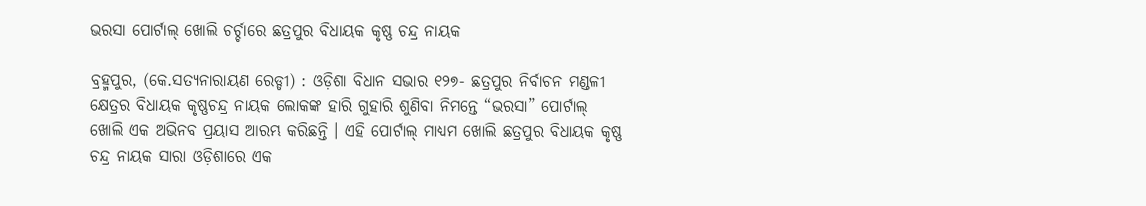ଭରସା ପୋର୍ଟାଲ୍ ଖୋଲି ଚର୍ଚ୍ଚାରେ ଛତ୍ରପୁର ବିଧାୟକ କୃଷ୍ଣ ଚନ୍ଦ୍ର ନାୟକ

ବ୍ରହ୍ମପୁର, (କେ.ସତ୍ୟନାରାୟଣ ରେଡ୍ଡୀ) : ଓଡ଼ିଶା ବିଧାନ ସଭାର ୧୨୭- ଛତ୍ରପୁର ନିର୍ବାଚନ ମଣ୍ଡଳୀ କ୍ଷେତ୍ରର ବିଧାୟକ କୃଷ୍ଣଚନ୍ଦ୍ର ନାୟକ ଲୋକଙ୍କ ହାରି ଗୁହାରି ଶୁଣିବା ନିମନ୍ତେ “ଭରସା” ପୋର୍ଟାଲ୍ ଖୋଲି ଏକ ଅଭିନବ ପ୍ରୟାସ ଆରମ୍ଭ କରିଛନ୍ତି । ଏହି ପୋର୍ଟାଲ୍ ମାଧ୍ୟମ ଖୋଲି ଛତ୍ରପୁର ବିଧାୟକ କୃଷ୍ଣ ଚନ୍ଦ୍ର ନାୟକ ସାରା ଓଡ଼ିଶାରେ ଏକ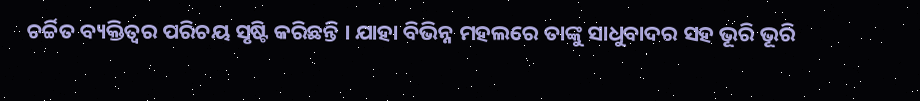ଚର୍ଚ୍ଚିତ ବ୍ୟକ୍ତିତ୍ଵର ପରିଚୟ ସୃଷ୍ଟି କରିଛନ୍ତି । ଯାହା ବିଭିନ୍ନ ମହଲରେ ତାଙ୍କୁ ସାଧୁବାଦର ସହ ଭୂରି ଭୂରି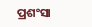ପ୍ରଶଂସା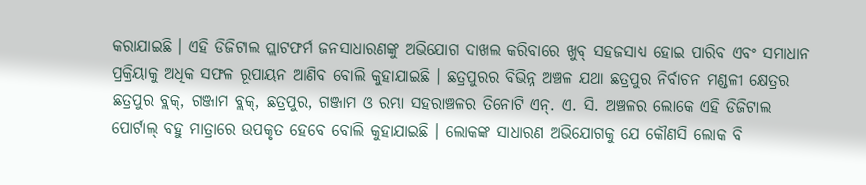କରାଯାଇଛି । ଏହି ଡିଜିଟାଲ ପ୍ଲାଟଫର୍ମ ଜନସାଧାରଣଙ୍କୁ ଅଭିଯୋଗ ଦାଖଲ କରିବାରେ ଖୁବ୍ ସହଜସାଧ୍ୟ ହୋଇ ପାରିବ ଏବଂ ସମାଧାନ ପ୍ରକ୍ରିୟାକୁ ଅଧିକ ସଫଳ ରୂପାୟନ ଆଣିବ ବୋଲି କୁହାଯାଇଛି । ଛତ୍ରପୁରର ବିଭିନ୍ନ ଅଞ୍ଚଳ ଯଥା ଛତ୍ରପୁର ନିର୍ବାଚନ ମଣ୍ଡଳୀ କ୍ଷେତ୍ରର ଛତ୍ରପୁର ବ୍ଲକ୍, ଗଞ୍ଜାମ ବ୍ଲକ୍, ଛତ୍ରପୁର, ଗଞ୍ଜାମ ଓ ରମ୍ଭା ସହରାଞ୍ଚଳର ତିନୋଟି ଏନ୍. ଏ. ସି. ଅଞ୍ଚଳର ଲୋକେ ଏହି ଡିଜିଟାଲ ପୋର୍ଟାଲ୍ ବହୁ ମାତ୍ରାରେ ଉପକୃତ ହେବେ ବୋଲି କୁହାଯାଇଛି । ଲୋକଙ୍କ ସାଧାରଣ ଅଭିଯୋଗକୁ ଯେ କୌଣସି ଲୋକ ବି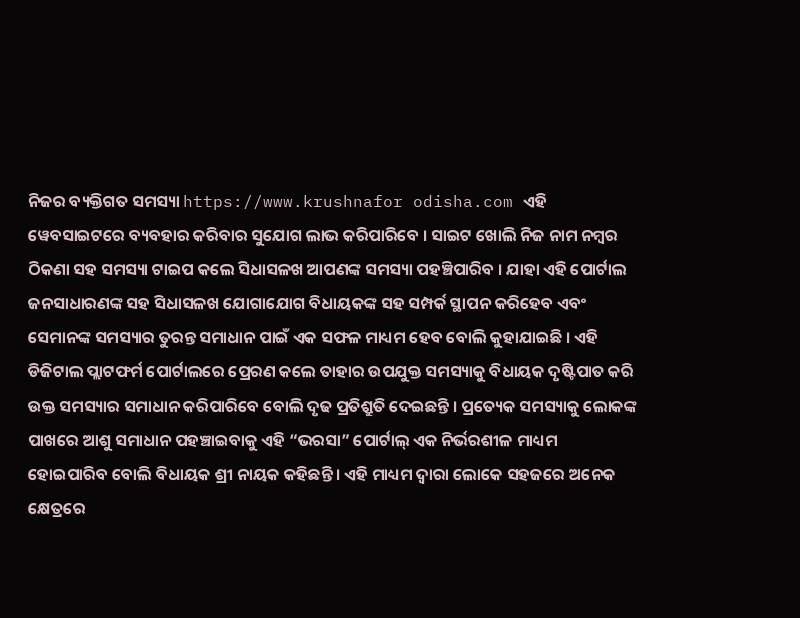ନିଜର ବ୍ୟକ୍ତିଗତ ସମସ୍ୟା https://www.krushnafor odisha.com ଏହି ୱେବସାଇଟରେ ବ୍ୟବହାର କରିବାର ସୁଯୋଗ ଲାଭ କରିପାରିବେ । ସାଇଟ ଖୋଲି ନିଜ ନାମ ନମ୍ବର ଠିକଣା ସହ ସମସ୍ୟା ଟାଇପ କଲେ ସିଧାସଳଖ ଆପଣଙ୍କ ସମସ୍ୟା ପହଞ୍ଚିପାରିବ । ଯାହା ଏହି ପୋର୍ଟାଲ ଜନସାଧାରଣଙ୍କ ସହ ସିଧାସଳଖ ଯୋଗାଯୋଗ ବିଧାୟକଙ୍କ ସହ ସମ୍ପର୍କ ସ୍ଥାପନ କରିହେବ ଏବଂ ସେମାନଙ୍କ ସମସ୍ୟାର ତୁରନ୍ତ ସମାଧାନ ପାଇଁ ଏକ ସଫଳ ମାଧ୍ୟମ ହେବ ବୋଲି କୁହାଯାଇଛି । ଏହି ଡିଜିଟାଲ ପ୍ଲାଟଫର୍ମ ପୋର୍ଟାଲରେ ପ୍ରେରଣ କଲେ ତାହାର ଉପଯୁକ୍ତ ସମସ୍ୟାକୁ ବିଧାୟକ ଦୃଷ୍ଟିପାତ କରି ଉକ୍ତ ସମସ୍ୟାର ସମାଧାନ କରିପାରିବେ ବୋଲି ଦୃଢ ପ୍ରତିଶ୍ରୁତି ଦେଇଛନ୍ତି । ପ୍ରତ୍ୟେକ ସମସ୍ୟାକୁ ଲୋକଙ୍କ ପାଖରେ ଆଶୁ ସମାଧାନ ପହଞ୍ଚାଇବାକୁ ଏହି “ଭରସା” ପୋର୍ଟାଲ୍ ଏକ ନିର୍ଭରଶୀଳ ମାଧ୍ୟମ ହୋଇପାରିବ ବୋଲି ବିଧାୟକ ଶ୍ରୀ ନାୟକ କହିଛନ୍ତି । ଏହି ମାଧ୍ୟମ ଦ୍ଵାରା ଲୋକେ ସହଜରେ ଅନେକ କ୍ଷେତ୍ରରେ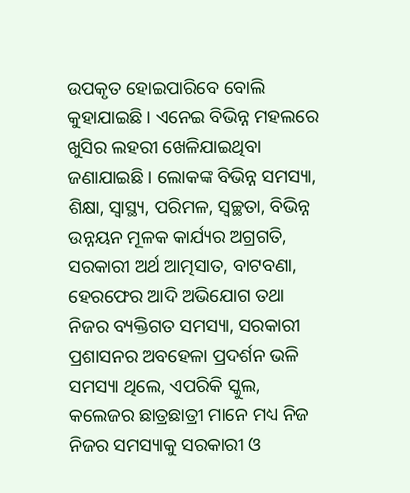ଉପକୃତ ହୋଇପାରିବେ ବୋଲି କୁହାଯାଇଛି । ଏନେଇ ବିଭିନ୍ନ ମହଲରେ ଖୁସିର ଲହରୀ ଖେଳିଯାଇଥିବା ଜଣାଯାଇଛି । ଲୋକଙ୍କ ବିଭିନ୍ନ ସମସ୍ୟା, ଶିକ୍ଷା, ସ୍ଵାସ୍ଥ୍ୟ, ପରିମଳ, ସ୍ୱଚ୍ଛତା, ବିଭିନ୍ନ ଉନ୍ନୟନ ମୂଳକ କାର୍ଯ୍ୟର ଅଗ୍ରଗତି, ସରକାରୀ ଅର୍ଥ ଆତ୍ମସାତ, ବାଟବଣା, ହେରଫେର ଆଦି ଅଭିଯୋଗ ତଥା ନିଜର ବ୍ୟକ୍ତିଗତ ସମସ୍ୟା, ସରକାରୀ ପ୍ରଶାସନର ଅବହେଳା ପ୍ରଦର୍ଶନ ଭଳି ସମସ୍ୟା ଥିଲେ, ଏପରିକି ସ୍କୁଲ, କଲେଜର ଛାତ୍ରଛାତ୍ରୀ ମାନେ ମଧ୍ୟ ନିଜ ନିଜର ସମସ୍ୟାକୁ ସରକାରୀ ଓ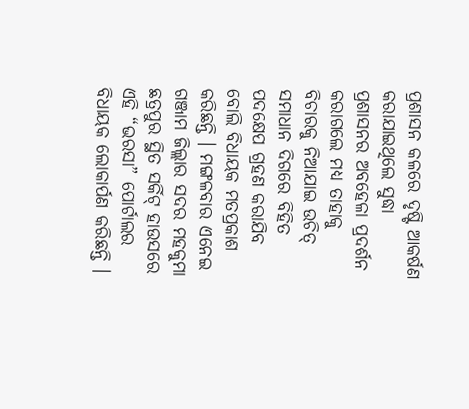ପ୍ରଶାସନ କଳରେ ଦୃଷ୍ଟି ଆକର୍ଷଣ କରାଯାଇଥିଲେ ସୁଦ୍ଧା ପ୍ରଶାସନର ଅବହେଳା ପ୍ରଦର୍ଶନ କରାଗଲେ ମଧ୍ୟ ତାହାକୁ ବିଚାରକୁ ନିଆଯାଇ ଉଚିତ୍ ସମାଧାନ ଦିଗରେ ବିହିତ ପଦକ୍ଷେପ ଗ୍ରହଣ କରାଯିବ ବୋଲି ବିଧାୟକ ମତପ୍ରକାଶ କରିଛନ୍ତି । ମଙ୍ଗଳବାର ଏନେଇ ଗଞ୍ଜାମ ଜିଲ୍ଲାର ସଦର ମହକୁମା ଛତ୍ରପୁର ସ୍ଥିତ ସର୍କିଟ୍ ହାଉସରେ ଏହି “ଭରସା” ପୋର୍ଟାଲର ବିଧାୟକ ଲୋକାର୍ପଣ କରିଛନ୍ତି ।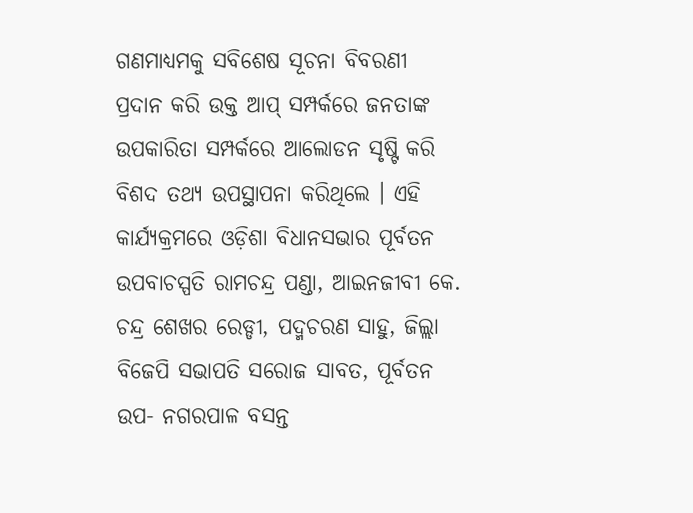ଗଣମାଧ୍ୟମକୁ ସବିଶେଷ ସୂଚନା ବିବରଣୀ ପ୍ରଦାନ କରି ଉକ୍ତ ଆପ୍ ସମ୍ପର୍କରେ ଜନତାଙ୍କ ଉପକାରିତା ସମ୍ପର୍କରେ ଆଲୋଡନ ସୃଷ୍ଟି କରି ବିଶଦ ତଥ୍ୟ ଉପସ୍ଥାପନା କରିଥିଲେ । ଏହି କାର୍ଯ୍ୟକ୍ରମରେ ଓଡ଼ିଶା ବିଧାନସଭାର ପୂର୍ବତନ ଉପବାଚସ୍ପତି ରାମଚନ୍ଦ୍ର ପଣ୍ଡା, ଆଇନଜୀବୀ କେ. ଚନ୍ଦ୍ର ଶେଖର ରେଡ୍ଡୀ, ପଦ୍ମଚରଣ ସାହୁ, ଜିଲ୍ଲା ବିଜେପି ସଭାପତି ସରୋଜ ସାବତ, ପୂର୍ବତନ ଉପ- ନଗରପାଳ ବସନ୍ତ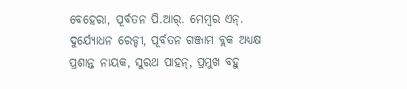ବେହେରା, ପୂର୍ବତନ ପି.ଆର୍. ମେମ୍ବର ଏନ୍. ଦୁର୍ଯ୍ୟୋଧନ ରେଡ୍ଡୀ, ପୂର୍ବତନ ଗଞ୍ଜାମ ବ୍ଲକ ଅଧ୍ୟକ୍ଷ ପ୍ରଶାନ୍ତ ନାୟକ, ସୁରଥ ପାହନ୍, ପ୍ରମୁଖ ବହୁ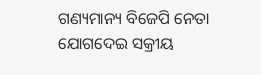ଗଣ୍ୟମାନ୍ୟ ବିଜେପି ନେତା ଯୋଗଦେଇ ସକ୍ରୀୟ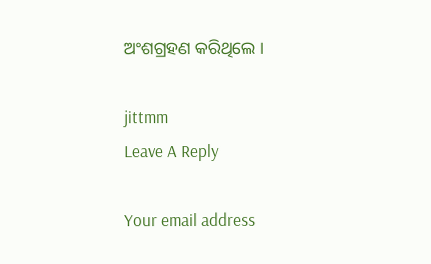ଅଂଶଗ୍ରହଣ କରିଥିଲେ ।

jittmm
Leave A Reply

Your email address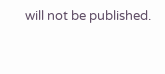will not be published.